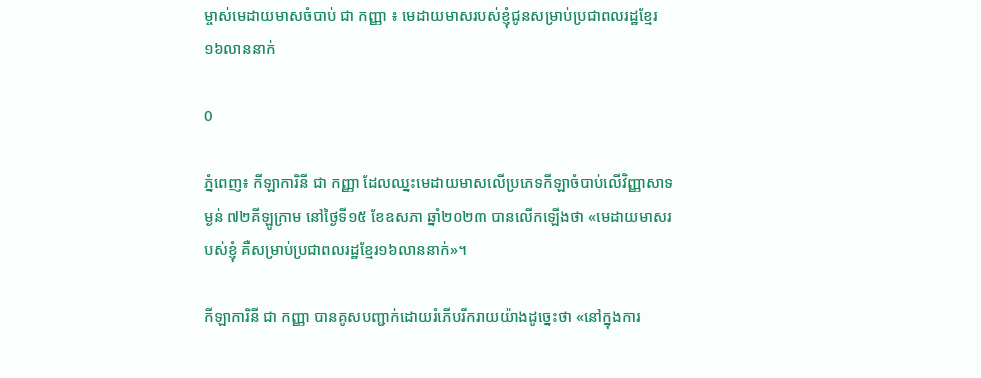ម្ចាស់មេដាយមាសចំបាប់ ជា កញ្ញា ៖ មេដាយមាសរបស់ខ្ញុំជូនសម្រាប់ប្រជាពលរដ្ឋខ្មែរ១៦លាននាក់

0

ភ្នំពេញ៖ កីឡាការិនី ជា កញ្ញា ដែលឈ្នះមេដាយមាសលើប្រភេទកីឡាចំបាប់លើវិញ្ញាសាទម្ងន់ ៧២គីឡូក្រាម នៅថ្ងៃទី១៥ ខែឧសភា ឆ្នាំ២០២៣ បានលើកឡើងថា «មេដាយមាសរបស់ខ្ញុំ គឺសម្រាប់ប្រជាពលរដ្ឋខ្មែរ១៦លាននាក់»។

កីឡាការិនី ជា កញ្ញា បានគូសបញ្ជាក់ដោយរំភើបរីករាយយ៉ាងដូច្នេះថា «នៅក្នុងការ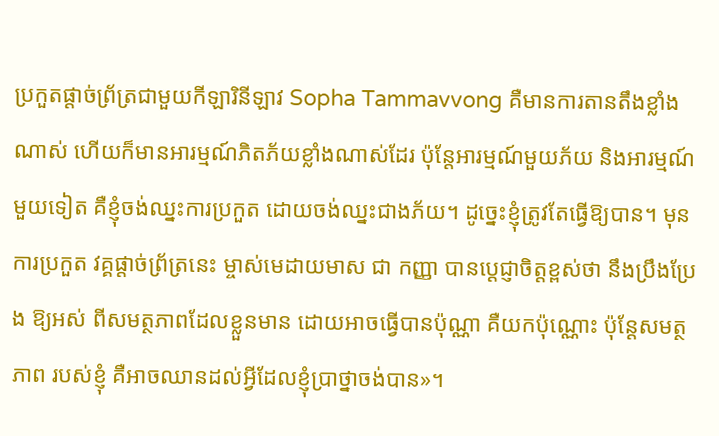ប្រកួតផ្តាច់ព្រ័ត្រជាមួយកីឡារិនីឡាវ Sopha Tammavvong គឺមានការតានតឹងខ្លាំងណាស់ ហើយក៏មានអារម្មណ៍ភិតភ័យខ្លាំងណាស់ដែរ ប៉ុន្តែអារម្មណ៍មួយភ័យ និងអារម្មណ៍មួយទៀត គឺខ្ញុំចង់ឈ្នះការប្រកួត ដោយចង់ឈ្នះជាងភ័យ។ ដូច្នេះខ្ញុំត្រូវតែធ្វើឱ្យបាន។ មុនការប្រកួត វគ្គផ្តាច់ព្រ័ត្រនេះ ម្ចាស់មេដាយមាស ជា កញ្ញា បានប្តេជ្ញាចិត្តខ្ពស់ថា នឹងប្រឹងប្រែង ឱ្យអស់ ពីសមត្ថភាពដែលខ្លួនមាន ដោយអាចធ្វើបានប៉ុណ្ណា គឺយកប៉ុណ្ណោះ ប៉ុន្តែសមត្ថភាព របស់ខ្ញុំ គឺអាចឈានដល់អ្វីដែលខ្ញុំប្រាថ្នាចង់បាន»។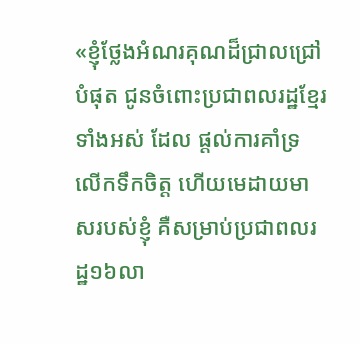«ខ្ញុំថ្លែងអំណរគុណដ៏ជ្រាលជ្រៅបំផុត ជូនចំពោះប្រជាពលរដ្ឋខ្មែរទាំងអស់ ដែល ផ្តល់ការគាំទ្រ លើកទឹកចិត្ត ហើយមេដាយមាសរបស់ខ្ញុំ គឺសម្រាប់ប្រជាពលរដ្ឋ១៦លា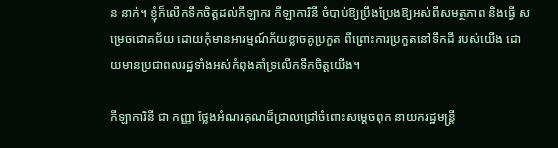ន នាក់។ ខ្ញុំក៏លើកទឹកចិត្តដល់កីឡាករ កីឡាការិនី ចំបាប់ឱ្យប្រឹងប្រែងឱ្យអស់ពីសមត្ថភាព និងធ្វើ សម្រេចជោគជ័យ ដោយកុំមានអារម្មណ៍ភ័យខ្លាចគូប្រកួត ពីព្រោះការប្រកួតនៅទឹកដី របស់យើង ដោយមានប្រជាពលរដ្ឋទាំងអស់កំពុងគាំទ្រលើកទឹកចិត្តយើង។

កីឡាការិនី ជា កញ្ញា ថ្លែងអំណរគុណដ៏ជ្រាលជ្រៅចំពោះសម្តេចពុក នាយករដ្ឋមន្ត្រី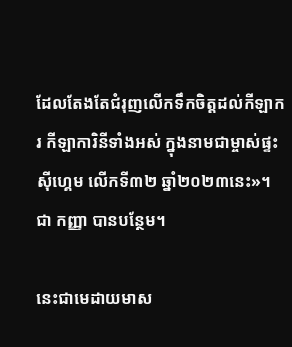ដែលតែងតែជំរុញលើកទឹកចិត្តដល់កីឡាករ កីឡាការិនីទាំងអស់ ក្នុងនាមជាម្ចាស់ផ្ទះ ស៊ីហ្គេម លើកទី៣២ ឆ្នាំ២០២៣នេះ»។ ជា កញ្ញា បានបន្ថែម។

នេះជាមេដាយមាស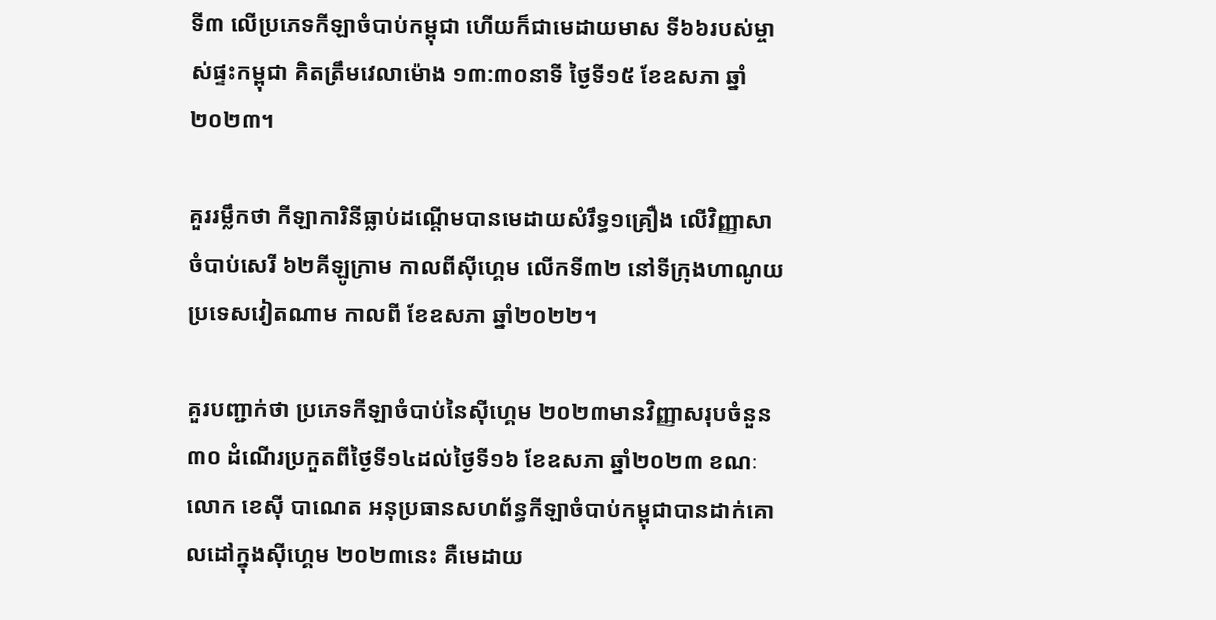ទី៣ លើប្រភេទកីឡាចំបាប់កម្ពុជា ហើយក៏ជាមេដាយមាស ទី៦៦របស់ម្ចាស់ផ្ទះកម្ពុជា គិតត្រឹមវេលាម៉ោង ១៣:៣០នាទី ថ្ងៃទី១៥ ខែឧសភា ឆ្នាំ២០២៣។

គួររម្លឹកថា កីឡាការិនីធ្លាប់ដណ្តើមបានមេដាយសំរឹទ្ធ១គ្រឿង លើវិញ្ញាសាចំបាប់សេរី ៦២គីឡូក្រាម កាលពីស៊ីហ្គេម លើកទី៣២ នៅទីក្រុងហាណូយ ប្រទេសវៀតណាម កាលពី ខែឧសភា ឆ្នាំ២០២២។

គួរបញ្ជាក់ថា ប្រភេទកីឡាចំបាប់នៃស៊ីហ្គេម ២០២៣មានវិញ្ញាសរុបចំនួន ៣០ ដំណើរប្រកួតពីថ្ងៃទី១៤ដល់ថ្ងៃទី១៦ ខែឧសភា ឆ្នាំ២០២៣ ខណៈលោក ខេស៊ី បាណេត អនុប្រធានសហព័ន្ធកីឡាចំបាប់កម្ពុជាបានដាក់គោលដៅក្នុងស៊ីហ្គេម ២០២៣នេះ គឺមេដាយ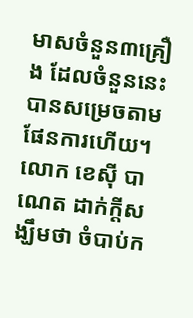មាសចំនួន៣គ្រឿង ដែលចំនួននេះបានសម្រេចតាមផែនការហើយ។ លោក ខេស៊ី បាណេត ដាក់ក្តីសង្ឃឹមថា ចំបាប់ក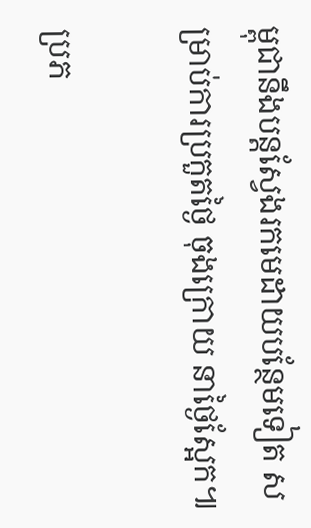ម្ពុជានឹងបន្តស្វែងរកមេដាយបន្ថែមទៀត សម្រាប់ការប្រកួតថ្ងៃ ចុងក្រោយ នាថ្ងៃស្អែក៕

ប្រភ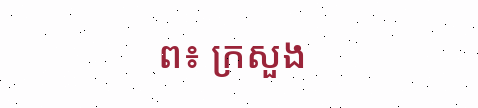ព៖ ក្រសួង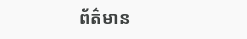ព័ត៌មាន